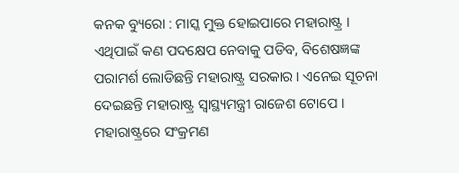କନକ ବ୍ୟୁରୋ : ମାସ୍କ ମୁକ୍ତ ହୋଇପାରେ ମହାରାଷ୍ଟ୍ର । ଏଥିପାଇଁ କଣ ପଦକ୍ଷେପ ନେବାକୁ ପଡିବ, ବିଶେଷଜ୍ଞଙ୍କ ପରାମର୍ଶ ଲୋଡିଛନ୍ତି ମହାରାଷ୍ଟ୍ର ସରକାର । ଏନେଇ ସୂଚନା ଦେଇଛନ୍ତି ମହାରାଷ୍ଟ୍ର ସ୍ୱାସ୍ଥ୍ୟମନ୍ତ୍ରୀ ରାଜେଶ ଟୋପେ । ମହାରାଷ୍ଟ୍ରରେ ସଂକ୍ରମଣ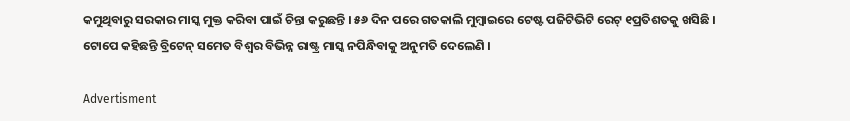କମୁଥିବାରୁ ସରକାର ମାସ୍କ ମୁକ୍ତ କରିବା ପାଇଁ ଚିନ୍ତା କରୁଛନ୍ତି । ୫୬ ଦିନ ପରେ ଗତକାଲି ମୁମ୍ବାଇରେ ଟେଷ୍ଟ ପଜିଟିଭିଟି ରେଟ୍ ୧ପ୍ରତିଶତକୁ ଖସିଛି । ଟୋପେ କହିଛନ୍ତି ବ୍ରିଟେନ୍ ସମେତ ବିଶ୍ୱର ବିଭିନ୍ନ ରାଷ୍ଟ୍ର ମାସ୍କ ନପିନ୍ଧିବାକୁ ଅନୁମତି ଦେଲେଣି ।

Advertisment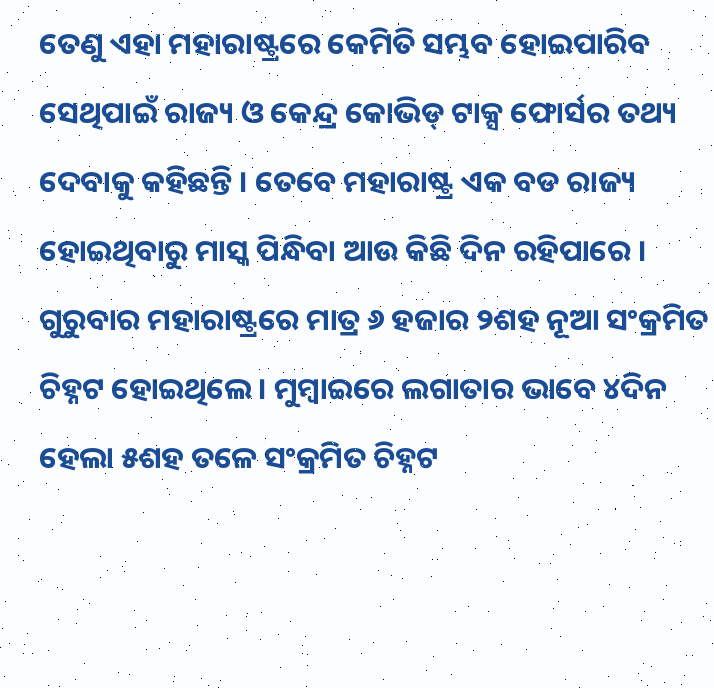ତେଣୁ ଏହା ମହାରାଷ୍ଟ୍ରରେ କେମିତି ସମ୍ଭବ ହୋଇପାରିବ ସେଥିପାଇଁ ରାଜ୍ୟ ଓ କେନ୍ଦ୍ର କୋଭିଡ୍ ଟାକ୍ସ ଫୋର୍ସର ତଥ୍ୟ ଦେବାକୁ କହିଛନ୍ତି । ତେବେ ମହାରାଷ୍ଟ୍ର ଏକ ବଡ ରାଜ୍ୟ ହୋଇଥିବାରୁ ମାସ୍କ ପିନ୍ଧିବା ଆଉ କିଛି ଦିନ ରହିପାରେ । ଗୁରୁବାର ମହାରାଷ୍ଟ୍ରରେ ମାତ୍ର ୬ ହଜାର ୨ଶହ ନୂଆ ସଂକ୍ରମିତ ଚିହ୍ନଟ ହୋଇଥିଲେ । ମୁମ୍ବାଇରେ ଲଗାତାର ଭାବେ ୪ଦିନ ହେଲା ୫ଶହ ତଳେ ସଂକ୍ରମିତ ଚିହ୍ନଟ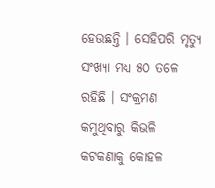ହେଉଛନ୍ତି । ସେହିପରି ମୃତ୍ୟୁ ସଂଖ୍ୟା ମଧ୍ୟ ୫୦ ତଳେ ରହିଛି । ସଂକ୍ରମଣ କମୁଥିବାରୁ କିଭଳି କଟକଣାକୁ କୋହଳ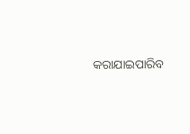କରାଯାଇପାରିବ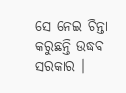ସେ ନେଇ ଚିନ୍ତା କରୁଛନ୍ତି ଉଦ୍ଧବ ସରକାର ।